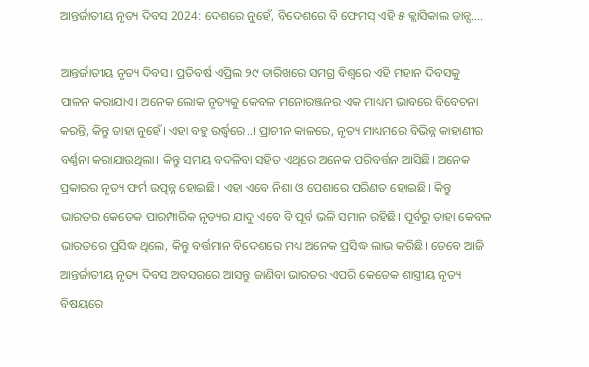ଆନ୍ତର୍ଜାତୀୟ ନୃତ୍ୟ ଦିବସ 2024: ଦେଶରେ ନୁହେଁ, ବିଦେଶରେ ବି ଫେମସ୍ ଏହି ୫ କ୍ଲାସିକାଲ ଡାନ୍ସ….

ଆନ୍ତର୍ଜାତୀୟ ନୃତ୍ୟ ଦିବସ। ପ୍ରତିବର୍ଷ ଏପ୍ରିଲ ୨୯ ତାରିଖରେ ସମଗ୍ର ବିଶ୍ୱରେ ଏହି ମହାନ ଦିବସକୁ ପାଳନ କରାଯାଏ। ଅନେକ ଲୋକ ନୃତ୍ୟକୁ କେବଳ ମନୋରଞ୍ଜନର ଏକ ମାଧ୍ୟମ ଭାବରେ ବିବେଚନା କରନ୍ତି, କିନ୍ତୁ ତାହା ନୁହେଁ। ଏହା ବହୁ ଉର୍ଦ୍ଧ୍ବରେ..। ପ୍ରାଚୀନ କାଳରେ, ନୃତ୍ୟ ମାଧ୍ୟମରେ ବିଭିନ୍ନ କାହାଣୀର ବର୍ଣ୍ଣନା କରାଯାଉଥିଲା। କିନ୍ତୁ ସମୟ ବଦଳିବା ସହିତ ଏଥିରେ ଅନେକ ପରିବର୍ତ୍ତନ ଆସିଛି। ଅନେକ ପ୍ରକାରର ନୃତ୍ୟ ଫର୍ମ ଉତ୍ପନ୍ନ ହୋଇଛି। ଏହା ଏବେ ନିଶା ଓ ପେଶାରେ ପରିଣତ ହୋଇଛି। କିନ୍ତୁ ଭାରତର କେତେକ ପାରମ୍ପାରିକ ନୃତ୍ୟର ଯାଦୁ ଏବେ ବି ପୂର୍ବ ଭଳି ସମାନ ରହିଛି। ପୂର୍ବରୁ ତାହା କେବଳ ଭାରତରେ ପ୍ରସିଦ୍ଧ ଥିଲେ, କିନ୍ତୁ ବର୍ତ୍ତମାନ ବିଦେଶରେ ମଧ୍ୟ ଅନେକ ପ୍ରସିଦ୍ଧ ଲାଭ କରିଛି। ତେବେ ଆଜି ଆନ୍ତର୍ଜାତୀୟ ନୃତ୍ୟ ଦିବସ ଅବସରରେ ଆସନ୍ତୁ ଜାଣିବା ଭାରତର ଏପରି କେତେକ ଶାସ୍ତ୍ରୀୟ ନୃତ୍ୟ ବିଷୟରେ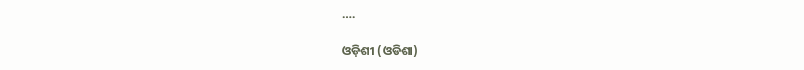….

ଓଡ଼ିଶୀ (ଓଡିଶା)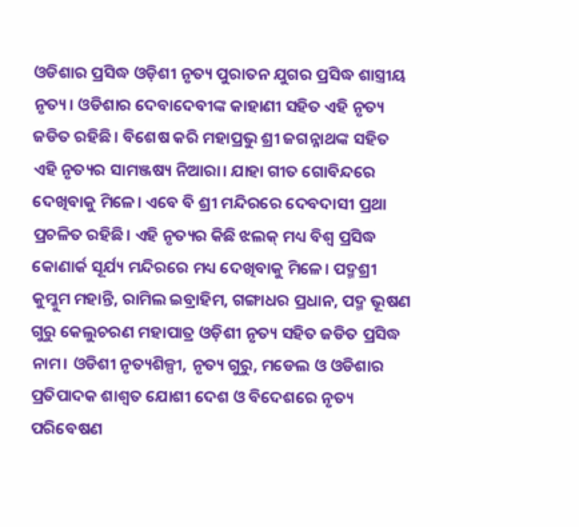ଓଡିଶାର ପ୍ରସିଦ୍ଧ ଓଡ଼ିଶୀ ନୃତ୍ୟ ପୁରାତନ ଯୁଗର ପ୍ରସିଦ୍ଧ ଶାସ୍ତ୍ରୀୟ ନୃତ୍ୟ। ଓଡିଶାର ଦେବାଦେବୀଙ୍କ କାହାଣୀ ସହିତ ଏହି ନୃତ୍ୟ ଜଡିତ ରହିଛି। ବିଶେଷ କରି ମହାପ୍ରଭୁ ଶ୍ରୀ ଜଗନ୍ନାଥଙ୍କ ସହିତ ଏହି ନୃତ୍ୟର ସାମଞ୍ଜଷ୍ୟ ନିଆରା। ଯାହା ଗୀତ ଗୋବିନ୍ଦରେ ଦେଖିବାକୁ ମିଳେ। ଏ‌ବେ ବି ଶ୍ରୀ ମନ୍ଦିରରେ ଦେବଦାସୀ ପ୍ରଥା ପ୍ରଚଳିତ ରହିଛି। ଏହି ନୃତ୍ୟର କିଛି ଝଲକ୍ ମଧ୍ୟ ବିଶ୍ବ ପ୍ରସିଦ୍ଧ କୋଣାର୍କ ସୂର୍ଯ୍ୟ ମନ୍ଦିରରେ ମଧ୍ୟ ଦେଖିବାକୁ ମିଳେ। ପଦ୍ମଶ୍ରୀ କୁମ୍କୁମ ମହାନ୍ତି, ରାମିଲ ଇବ୍ରାହିମ, ଗଙ୍ଗାଧର ପ୍ରଧାନ, ପଦ୍ମ ଭୂଷଣ ଗୁରୁ କେଲୁଚରଣ ମହାପାତ୍ର ଓଡ଼ିଶୀ ନୃତ୍ୟ ସହିତ ଜଡିତ ପ୍ରସିଦ୍ଧ ନାମ। ଓଡିଶୀ ନୃତ୍ୟଶିଳ୍ପୀ, ନୃତ୍ୟ ଗୁରୁ, ମଡେଲ ଓ ଓଡିଶାର ପ୍ରତିପାଦକ ଶାଶ୍ବତ ଯୋଶୀ ଦେଶ ଓ ବିଦେଶରେ ନୃତ୍ୟ ପରିବେଷଣ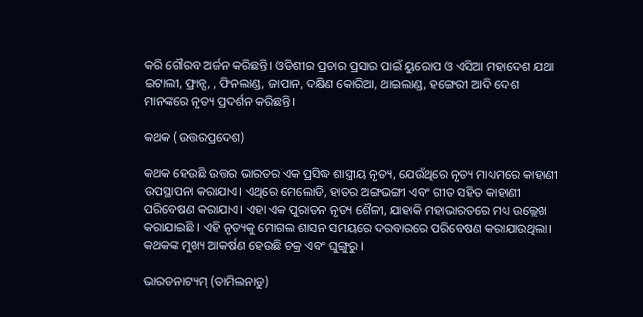କରି ଗୌରବ ଅର୍ଜନ କରିଛନ୍ତି। ଓଡିଶୀର ପ୍ରଚାର ପ୍ରସାର ପାଇଁ ୟୁରୋପ ଓ ଏସିଆ ମହାଦେଶ ଯଥା ଇଟାଲୀ, ଫ୍ରାନ୍ସ, , ଫିନଲାଣ୍ଡ, ଜାପାନ, ଦକ୍ଷିଣ କୋରିଆ, ଥାଇଲାଣ୍ଡ, ହଙ୍ଗେରୀ ଆଦି ଦେଶ ମାନଙ୍କରେ ନୃତ୍ୟ ପ୍ରଦର୍ଶନ କରିଛନ୍ତି।

କଥକ (ଉତ୍ତରପ୍ରଦେଶ)

କଥକ ହେଉଛି ଉତ୍ତର ଭାରତର ଏକ ପ୍ରସିଦ୍ଧ ଶାସ୍ତ୍ରୀୟ ନୃତ୍ୟ, ଯେଉଁଥିରେ ନୃତ୍ୟ ମାଧ୍ୟମରେ କାହାଣୀ ଉପସ୍ଥାପନା କରାଯାଏ। ଏଥିରେ ମେଲୋଡି, ହାତର ଅଙ୍ଗଭଙ୍ଗୀ ଏବଂ ଗୀତ ସହିତ କାହାଣୀ ପରିବେଷଣ କରାଯାଏ। ଏହା ଏକ ପୁରାତନ ନୃତ୍ୟ ଶୈଳୀ, ଯାହାକି ମହାଭାରତରେ ମଧ୍ୟ ଉଲ୍ଲେଖ କରାଯାଇଛି । ଏହି ନୃତ୍ୟକୁ ମୋଗଲ ଶାସନ ସମୟରେ ଦରବାରରେ ପରିବେଷଣ କରାଯାଉଥିଲା। କଥକଙ୍କ ମୁଖ୍ୟ ଆକର୍ଷଣ ହେଉଛି ଚକ୍ର ଏବଂ ଘୁଙ୍ଗୁରୁ ।

ଭାରତନାଟ୍ୟମ୍ (ତାମିଲନାଡୁ)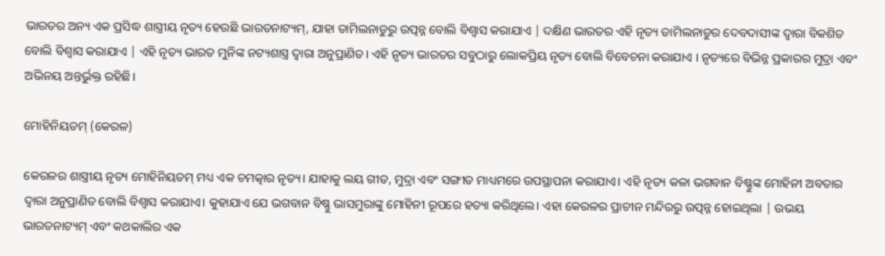ଭାରତର ଅନ୍ୟ ଏକ ପ୍ରସିଦ୍ଧ ଶାସ୍ତ୍ରୀୟ ନୃତ୍ୟ ହେଉଛି ଭାରତନାଟ୍ୟମ୍, ଯାହା ତାମିଲନାଡୁରୁ ଉତ୍ପନ୍ନ ବୋଲି ବିଶ୍ୱାସ କରାଯାଏ | ଦକ୍ଷିଣ ଭାରତର ଏହି ନୃତ୍ୟ ତାମିଲନାଡୁର ଦେବଦାସୀଙ୍କ ଦ୍ୱାରା ବିକଶିତ ବୋଲି ବିଶ୍ୱାସ କରାଯାଏ | ଏହି ନୃତ୍ୟ ଭାରତ ମୁନିଙ୍କ ନଟ୍ୟଶାସ୍ତ୍ର ଦ୍ୱାରା ଅନୁପ୍ରାଣିତ। ଏହି ନୃତ୍ୟ ଭାରତର ସବୁଠାରୁ ଲୋକପ୍ରିୟ ନୃତ୍ୟ ବୋଲି ବିବେଚନା କରାଯାଏ । ନୃତ୍ୟରେ ବିଭିନ୍ନ ପ୍ରକାରର ମୁଦ୍ରା ଏବଂ ଅଭିନୟ ଅନ୍ତର୍ଭୁକ୍ତ ରହିଛି।

ମୋହିନିୟତମ୍ (କେରଳ)

କେରଳର ଶାସ୍ତ୍ରୀୟ ନୃତ୍ୟ ମୋହିନିୟତମ୍ ମଧ୍ୟ ଏକ ଚମତ୍କାର ନୃତ୍ୟ। ଯାହାକୁ ଲୟ ଗୀତ, ମୁଦ୍ରା ଏବଂ ସଙ୍ଗୀତ ମାଧ୍ୟମରେ ଉପସ୍ଥାପନା କରାଯାଏ। ଏହି ନୃତ୍ୟ କଳା ଭଗବାନ ବିଷ୍ଣୁଙ୍କ ମୋହିନୀ ଅବତାର ଦ୍ୱାରା ଅନୁପ୍ରାଣିତ ବୋଲି ବିଶ୍ୱାସ କରାଯାଏ। କୁହାଯାଏ ଯେ ଭଗବାନ ବିଷ୍ଣୁ ଭାସମୁରାଙ୍କୁ ମୋହିନୀ ରୂପରେ ହତ୍ୟା କରିଥିଲେ। ଏହା କେରଳର ପ୍ରାଚୀନ ମନ୍ଦିରରୁ ଉତ୍ପନ୍ନ ହୋଇଥିଲା | ଉଭୟ ଭାରତନାଟ୍ୟମ୍ ଏବଂ କଥକାଲିର ଏକ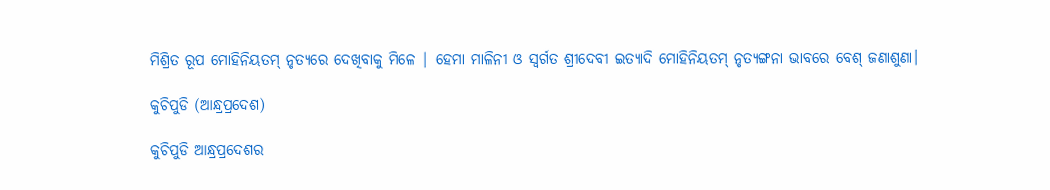ମିଶ୍ରିତ ରୂପ ମୋହିନିୟତମ୍ ନୃତ୍ୟରେ ଦେଖିବାକୁ ମିଳେ | ହେମା ମାଳିନୀ ଓ ସ୍ବର୍ଗତ ଶ୍ରୀଦେବୀ ଇତ୍ୟାଦି ମୋହିନିୟତମ୍ ନୃତ୍ୟଙ୍ଗନା ଭାବରେ ବେଶ୍ ଜଣାଶୁଣା।

କୁଚିପୁଡି (ଆନ୍ଧ୍ରପ୍ରଦେଶ)

କୁଚିପୁଡି ଆନ୍ଧ୍ରପ୍ରଦେଶର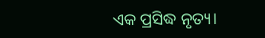ଏକ ପ୍ରସିଦ୍ଧ ନୃତ୍ୟ।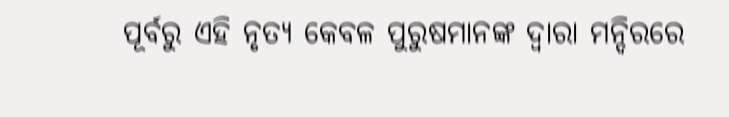ପୂର୍ବରୁ ଏହି ନୃତ୍ୟ କେବଳ ପୁରୁଷମାନଙ୍କ ଦ୍ୱାରା ମନ୍ଦିରରେ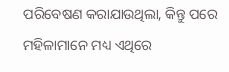ପରିବେଷଣ କରାଯାଉଥିଲା, କିନ୍ତୁ ପରେ ମହିଳାମାନେ ମଧ୍ୟ ଏଥିରେ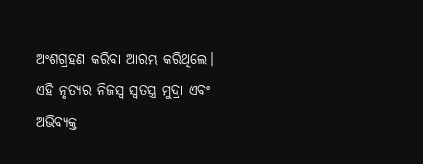ଅଂଶଗ୍ରହଣ କରିବା ଆରମ୍ଭ କରିଥିଲେ। ଏହି ନୃତ୍ୟର ନିଜସ୍ବ ସ୍ବତସ୍ତ୍ର ମୁଦ୍ରା ଏବଂ ଅଭିବ୍ୟକ୍ତ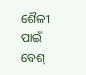ଶୈଳୀ ପାଇଁ ବେଶ୍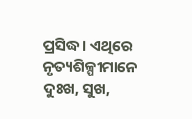ପ୍ରସିଦ୍ଧ। ଏଥିରେ ନୃତ୍ୟଶିଳ୍ପୀମାନେ ଦୁଃଖ, ସୁଖ,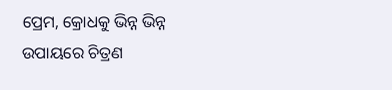ପ୍ରେମ, କ୍ରୋଧକୁ ଭିନ୍ନ ଭିନ୍ନ ଉପାୟରେ ଚିତ୍ରଣ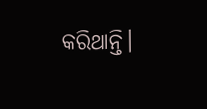କରିଥାନ୍ତି।